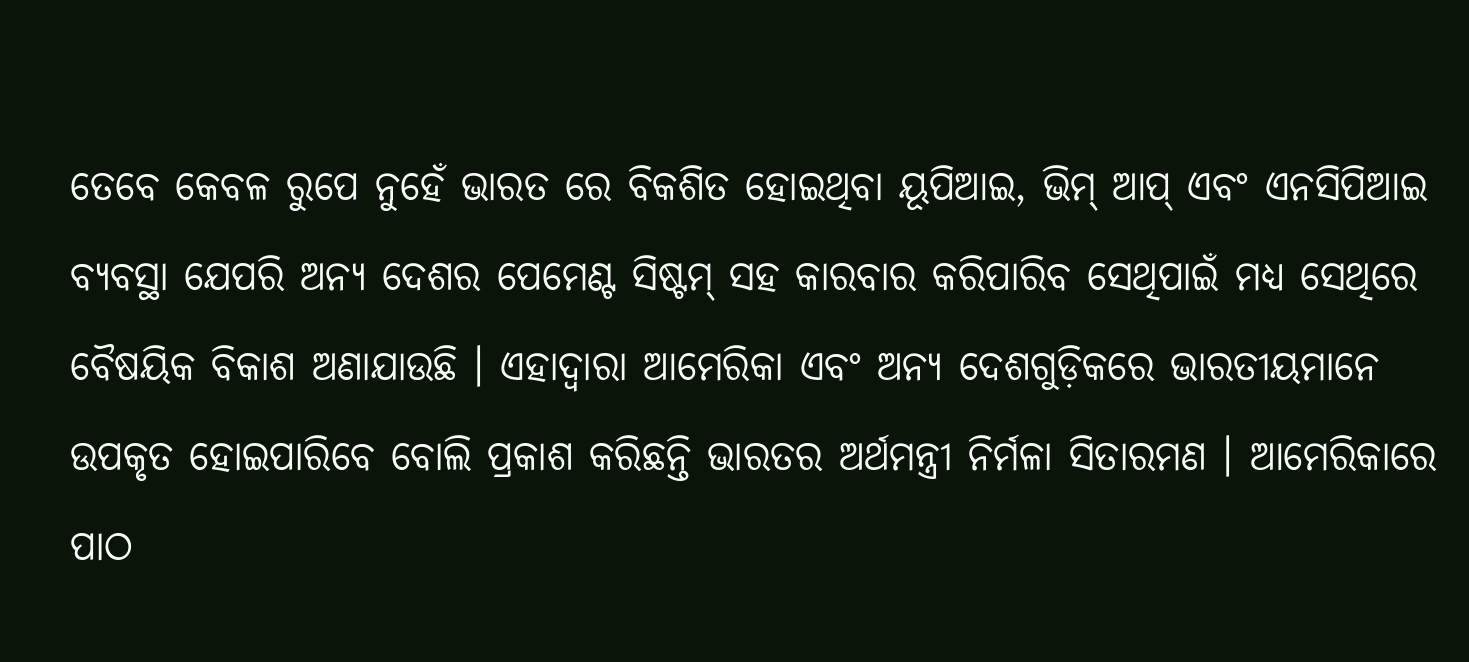ତେବେ କେବଳ ରୁପେ ନୁହେଁ ଭାରତ ରେ ବିକଶିତ ହୋଇଥିବା ୟୂପିଆଇ, ଭିମ୍ ଆପ୍ ଏବଂ ଏନସିପିଆଇ ବ୍ୟବସ୍ଥା ଯେପରି ଅନ୍ୟ ଦେଶର ପେମେଣ୍ଟ ସିଷ୍ଟମ୍ ସହ କାରବାର କରିପାରିବ ସେଥିପାଇଁ ମଧ୍ୟ ସେଥିରେ ବୈଷୟିକ ବିକାଶ ଅଣାଯାଉଛି । ଏହାଦ୍ବାରା ଆମେରିକା ଏବଂ ଅନ୍ୟ ଦେଶଗୁଡ଼ିକରେ ଭାରତୀୟମାନେ ଉପକୃତ ହୋଇପାରିବେ ବୋଲି ପ୍ରକାଶ କରିଛନ୍ତି ଭାରତର ଅର୍ଥମନ୍ତ୍ରୀ ନିର୍ମଳା ସିତାରମଣ । ଆମେରିକାରେ ପାଠ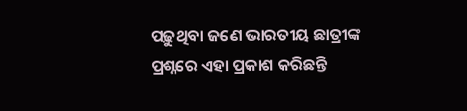ପଢ଼ୁଥିବା ଜଣେ ଭାରତୀୟ ଛାତ୍ରୀଙ୍କ ପ୍ରଶ୍ନରେ ଏହା ପ୍ରକାଶ କରିଛନ୍ତି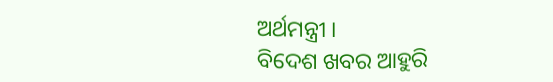ଅର୍ଥମନ୍ତ୍ରୀ ।
ବିଦେଶ ଖବର ଆହୁରି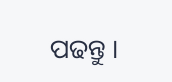ପଢନ୍ତୁ ।